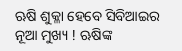ଋଷି ଶୁକ୍ଳା ହେବେ ସିବିଆଇର ନୂଆ ମୁଖ୍ୟ ! ଋଷିଙ୍କ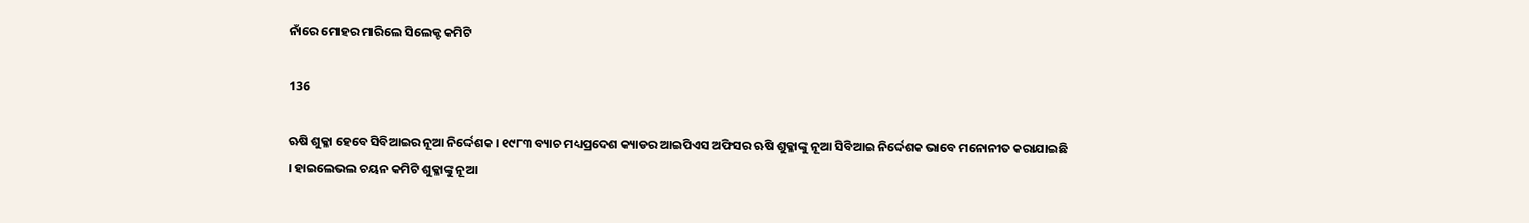ନାଁରେ ମୋହର ମାରିଲେ ସିଲେକ୍ଟ କମିଟି

136

ଋଷି ଶୁକ୍ଳା ହେବେ ସିବିଆଇର ନୂଆ ନିର୍ଦ୍ଦେଶକ । ୧୯୮୩ ବ୍ୟାଚ ମଧ୍ୟପ୍ରଦେଶ କ୍ୟାଡର ଆଇପିଏସ ଅଫିସର ଋଷି ଶୁକ୍ଳାଙ୍କୁ ନୂଆ ସିବିଆଇ ନିର୍ଦ୍ଦେଶକ ଭାବେ ମନୋନୀତ କରାଯାଇଛି । ହାଇଲେଭଲ ଚୟନ କମିଟି ଶୁକ୍ଳାଙ୍କୁ ନୂଆ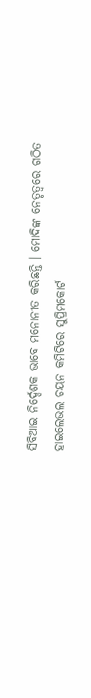ସିବିଆଇ ନିର୍ଦ୍ଦେଶକ ଭାବେ ମନୋନୀତ କରିଛନ୍ତି । ମୋଦିଙ୍କ ନେତୃତ୍ୱରେ ଗଠିତ ହାଇଲେଭଲ ଚୟନ କମିଟିରେ ସୁପ୍ରିମକୋର୍ଟ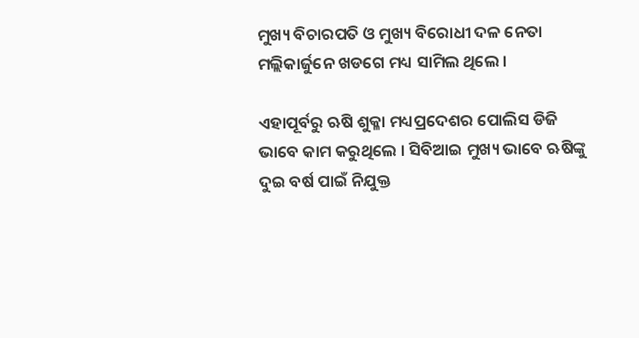ମୁଖ୍ୟ ବିଚାରପତି ଓ ମୁଖ୍ୟ ବିରୋଧୀ ଦଳ ନେତା ମଲ୍ଲିକାର୍ଜୁନେ ଖଡଗେ ମଧ୍ୟ ସାମିଲ ଥିଲେ ।

ଏହାପୂର୍ବରୁ ଋଷି ଶୁକ୍ଳା ମଧ୍ୟପ୍ରଦେଶର ପୋଲିସ ଡିଜି ଭାବେ କାମ କରୁଥିଲେ । ସିବିଆଇ ମୁଖ୍ୟ ଭାବେ ଋଷିଙ୍କୁ ଦୁଇ ବର୍ଷ ପାଇଁ ନିଯୁକ୍ତ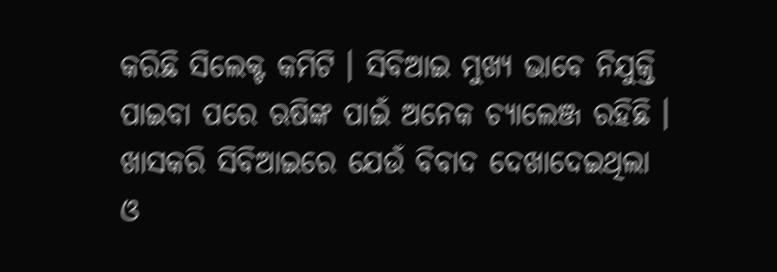କରିଛି ସିଲେକ୍ଟ କମିଟି । ସିବିଆଇ ମୁଖ୍ୟ ଭାବେ ନିଯୁକ୍ତି ପାଇବା ପରେ ଋଷିଙ୍କ ପାଇଁ ଅନେକ ଚ୍ୟାଲେଞ୍ଜ ରହିଛି । ଖାସକରି ସିବିଆଇରେ ଯେଉଁ ବିବାଦ ଦେଖାଦେଇଥିଲା ଓ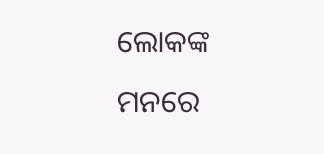ଲୋକଙ୍କ ମନରେ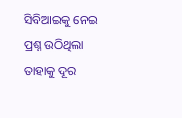ସିବିଆଇକୁ ନେଇ ପ୍ରଶ୍ନ ଉଠିଥିଲା ତାହାକୁ ଦୂର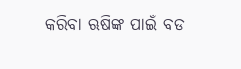କରିବା ଋଷିଙ୍କ ପାଇଁ ବଡ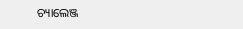ଚ୍ୟାଲେଞ୍ଜ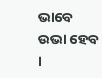ଭାବେ ଉଭା ହେବ  ।